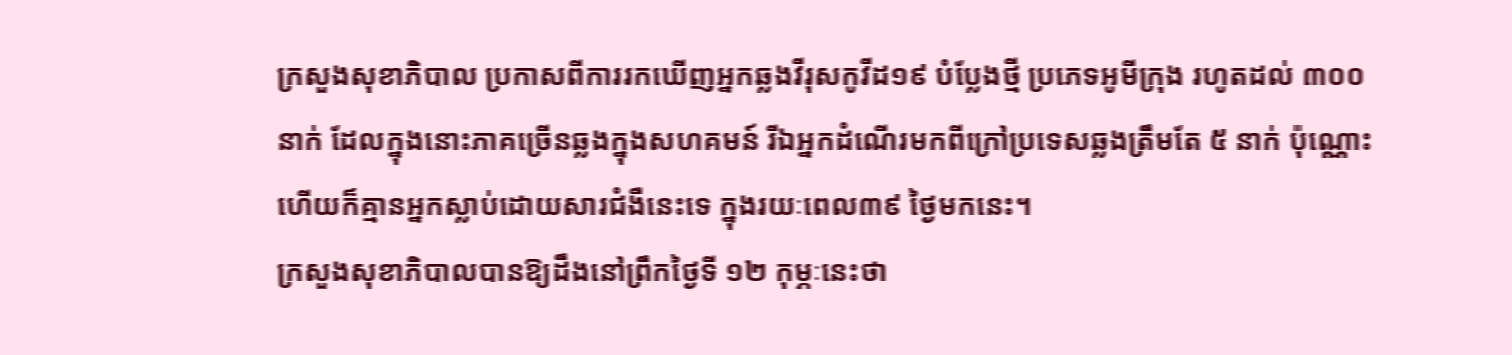ក្រសួងសុខាភិបាល ប្រកាសពីការរកឃើញអ្នកឆ្លងវីរុសកូវីដ១៩ បំប្លែងថ្មី ប្រភេទអូមីក្រុង រហូតដល់ ៣០០ នាក់ ដែលក្នុងនោះភាគច្រើនឆ្លងក្នុងសហគមន៍ រីឯអ្នកដំណើរមកពីក្រៅប្រទេសឆ្លងត្រឹមតែ ៥ នាក់ ប៉ុណ្ណោះ ហើយក៏គ្មានអ្នកស្លាប់ដោយសារជំងឺនេះទេ ក្នុងរយៈពេល៣៩ ថ្ងៃមកនេះ។
ក្រសួងសុខាភិបាលបានឱ្យដឹងនៅព្រឹកថ្ងៃទី ១២ កុម្ភៈនេះថា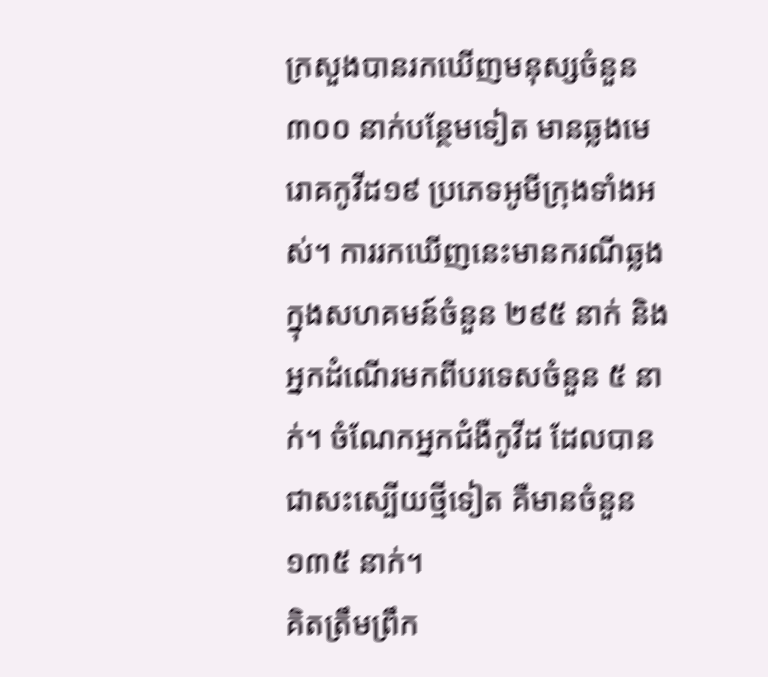ក្រសួងបានរកឃើញមនុស្សចំនួន ៣០០ នាក់បន្ថែមទៀត មានឆ្លងមេរោគកូវីដ១៩ ប្រភេទអូមីក្រុងទាំងអស់។ ការរកឃើញនេះមានករណីឆ្លងក្នុងសហគមន៍ចំនួន ២៩៥ នាក់ និងអ្នកដំណើរមកពីបរទេសចំនួន ៥ នាក់។ ចំណែកអ្នកជំងឺកូវីដ ដែលបានជាសះស្បើយថ្មីទៀត គឺមានចំនួន ១៣៥ នាក់។
គិតត្រឹមព្រឹក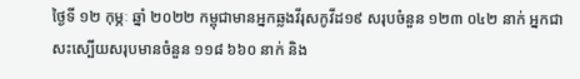ថ្ងៃទី ១២ កុម្ភៈ ឆ្នាំ ២០២២ កម្ពុជាមានអ្នកឆ្លងវីរុសកូវីដ១៩ សរុបចំនួន ១២៣ ០៤២ នាក់ អ្នកជាសះស្បើយសរុបមានចំនួន ១១៨ ៦៦០ នាក់ និង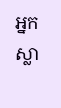អ្នកស្លា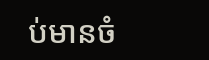ប់មានចំ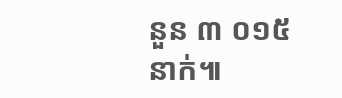នួន ៣ ០១៥ នាក់៕